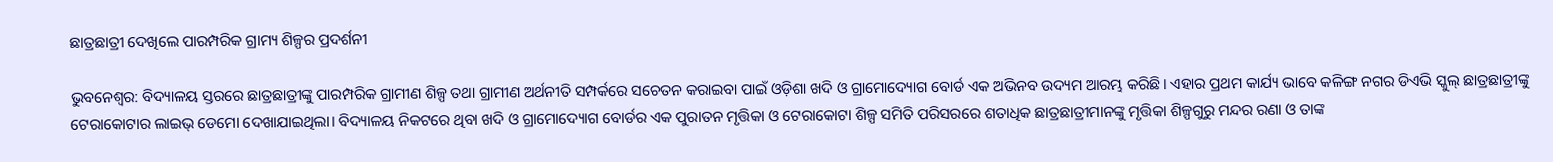ଛାତ୍ରଛାତ୍ରୀ ଦେଖିଲେ ପାରମ୍ପରିକ ଗ୍ରାମ୍ୟ ଶିଳ୍ପର ପ୍ରଦର୍ଶନୀ

ଭୁବନେଶ୍ୱର: ବିଦ୍ୟାଳୟ ସ୍ତରରେ ଛାତ୍ରଛାତ୍ରୀଙ୍କୁ ପାରମ୍ପରିକ ଗ୍ରାମୀଣ ଶିଳ୍ପ ତଥା ଗ୍ରାମୀଣ ଅର୍ଥନୀତି ସମ୍ପର୍କରେ ସଚେତନ କରାଇବା ପାଇଁ ଓଡ଼ିଶା ଖଦି ଓ ଗ୍ରାମୋଦ୍ୟୋଗ ବୋର୍ଡ ଏକ ଅଭିନବ ଉଦ୍ୟମ ଆରମ୍ଭ କରିଛି। ଏହାର ପ୍ରଥମ କାର୍ଯ୍ୟ ଭାବେ କଳିଙ୍ଗ ନଗର ଡିଏଭି ସ୍କୁଲ୍‌ ଛାତ୍ରଛାତ୍ରୀଙ୍କୁ ଟେରାକୋଟାର ଲାଇଭ୍‌ ଡେମୋ ଦେଖାଯାଇଥିଲା। ବିଦ୍ୟାଳୟ ନିକଟରେ ଥିବା ଖଦି ଓ ଗ୍ରାମୋଦ୍ୟୋଗ ବୋର୍ଡର ଏକ ପୁରାତନ ମୃତ୍ତିକା ଓ ଟେରାକୋଟା ଶିଳ୍ପ ସମିତି ପରିସରରେ ଶତାଧିକ ଛାତ୍ରଛାତ୍ରୀମାନଙ୍କୁ ମୃତ୍ତିକା ଶିଳ୍ପଗୁରୁ ମନ୍ଦର ରଣା ଓ ତାଙ୍କ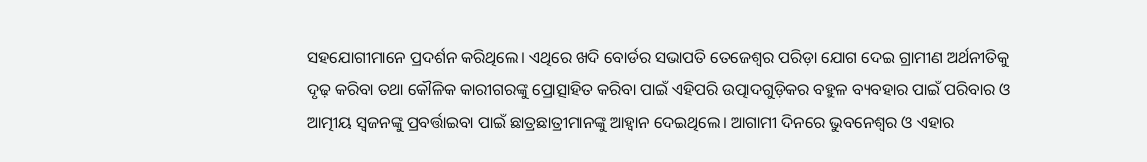ସହଯୋଗୀମାନେ ପ୍ରଦର୍ଶନ କରିଥିଲେ। ଏଥିରେ ଖଦି ବୋର୍ଡର ସଭାପତି ତେଜେଶ୍ୱର ପରିଡ଼ା ଯୋଗ ଦେଇ ଗ୍ରାମୀଣ ଅର୍ଥନୀତିକୁ ଦୃଢ଼ କରିବା ତଥା କୌଳିକ କାରୀଗରଙ୍କୁ ପ୍ରୋତ୍ସାହିତ କରିବା ପାଇଁ ଏହିପରି ଉତ୍ପାଦଗୁଡ଼ିକର ବହୁଳ ବ୍ୟବହାର ପାଇଁ ପରିବାର ଓ ଆତ୍ମୀୟ ସ୍ୱଜନଙ୍କୁ ପ୍ରବର୍ତ୍ତାଇବା ପାଇଁ ଛାତ୍ରଛାତ୍ରୀମାନଙ୍କୁ ଆହ୍ଵାନ ଦେଇଥିଲେ। ଆଗାମୀ ଦିନରେ ଭୁବନେଶ୍ୱର ଓ ଏହାର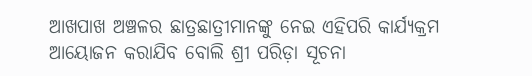ଆଖପାଖ ଅଞ୍ଚଳର ଛାତ୍ରଛାତ୍ରୀମାନଙ୍କୁ ନେଇ ଏହିପରି କାର୍ଯ୍ୟକ୍ରମ ଆୟୋଜନ କରାଯିବ ବୋଲି ଶ୍ରୀ ପରିଡ଼ା ସୂଚନା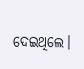ଦେଇଥିଲେ।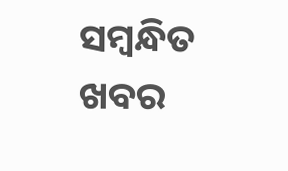ସମ୍ବନ୍ଧିତ ଖବର